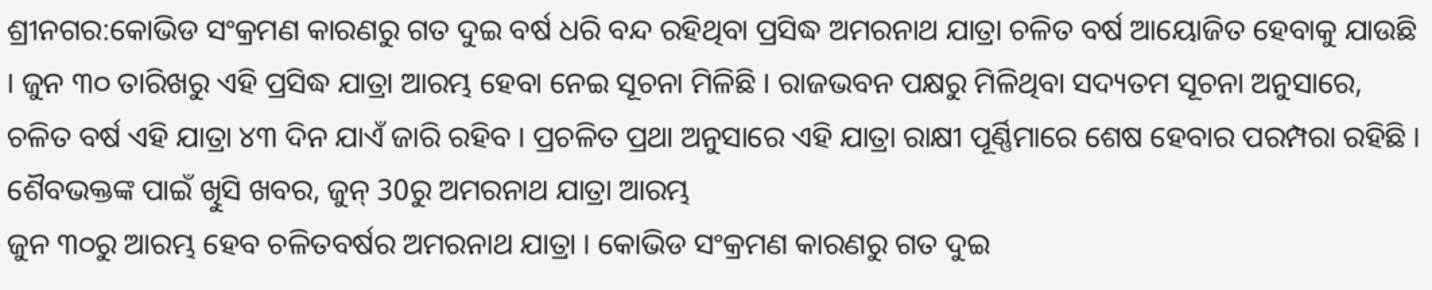ଶ୍ରୀନଗର:କୋଭିଡ ସଂକ୍ରମଣ କାରଣରୁ ଗତ ଦୁଇ ବର୍ଷ ଧରି ବନ୍ଦ ରହିଥିବା ପ୍ରସିଦ୍ଧ ଅମରନାଥ ଯାତ୍ରା ଚଳିତ ବର୍ଷ ଆୟୋଜିତ ହେବାକୁ ଯାଉଛି । ଜୁନ ୩୦ ତାରିଖରୁ ଏହି ପ୍ରସିଦ୍ଧ ଯାତ୍ରା ଆରମ୍ଭ ହେବା ନେଇ ସୂଚନା ମିଳିଛି । ରାଜଭବନ ପକ୍ଷରୁ ମିଳିଥିବା ସଦ୍ୟତମ ସୂଚନା ଅନୁସାରେ, ଚଳିତ ବର୍ଷ ଏହି ଯାତ୍ରା ୪୩ ଦିନ ଯାଏଁ ଜାରି ରହିବ । ପ୍ରଚଳିତ ପ୍ରଥା ଅନୁସାରେ ଏହି ଯାତ୍ରା ରାକ୍ଷୀ ପୂର୍ଣ୍ଣିମାରେ ଶେଷ ହେବାର ପରମ୍ପରା ରହିଛି ।
ଶୈବଭକ୍ତଙ୍କ ପାଇଁ ଖୁିସି ଖବର, ଜୁନ୍ 30ରୁ ଅମରନାଥ ଯାତ୍ରା ଆରମ୍ଭ
ଜୁନ ୩୦ରୁ ଆରମ୍ଭ ହେବ ଚଳିତବର୍ଷର ଅମରନାଥ ଯାତ୍ରା । କୋଭିଡ ସଂକ୍ରମଣ କାରଣରୁ ଗତ ଦୁଇ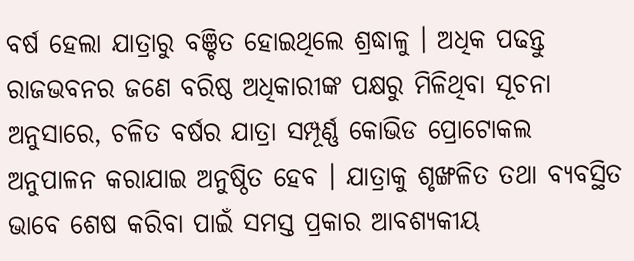ବର୍ଷ ହେଲା ଯାତ୍ରାରୁ ବଞ୍ଚିତ ହୋଇଥିଲେ ଶ୍ରଦ୍ଧାଳୁ । ଅଧିକ ପଢନ୍ତୁ
ରାଜଭବନର ଜଣେ ବରିଷ୍ଠ ଅଧିକାରୀଙ୍କ ପକ୍ଷରୁ ମିଳିଥିବା ସୂଚନା ଅନୁସାରେ, ଚଳିତ ବର୍ଷର ଯାତ୍ରା ସମ୍ପୂର୍ଣ୍ଣ କୋଭିଡ ପ୍ରୋଟୋକଲ ଅନୁପାଳନ କରାଯାଇ ଅନୁଷ୍ଠିତ ହେବ । ଯାତ୍ରାକୁ ଶୃଙ୍ଖଳିତ ତଥା ବ୍ୟବସ୍ଥିତ ଭାବେ ଶେଷ କରିବା ପାଇଁ ସମସ୍ତ ପ୍ରକାର ଆବଶ୍ୟକୀୟ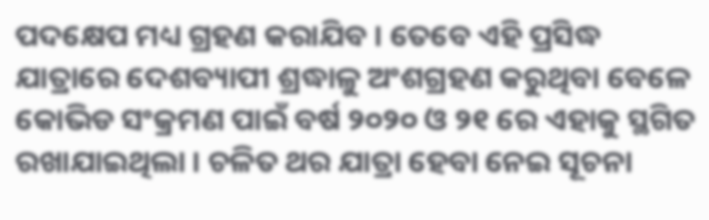ପଦକ୍ଷେପ ମଧ୍ୟ ଗ୍ରହଣ କରାଯିବ । ତେବେ ଏହି ପ୍ରସିଦ୍ଧ ଯାତ୍ରାରେ ଦେଶବ୍ୟାପୀ ଶ୍ରଦ୍ଧାଳୁ ଅଂଶଗ୍ରହଣ କରୁଥିବା ବେଳେ କୋଭିଡ ସଂକ୍ରମଣ ପାଇଁ ବର୍ଷ ୨୦୨୦ ଓ ୨୧ ରେ ଏହାକୁ ସ୍ଥଗିତ ରଖାଯାଇଥିଲା । ଚଳିତ ଥର ଯାତ୍ରା ହେବା ନେଇ ସୂଚନା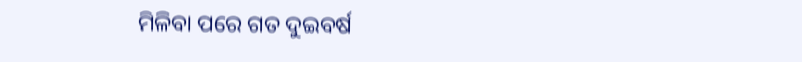ମିଳିବା ପରେ ଗତ ଦୁଇବର୍ଷ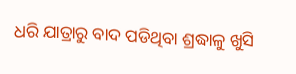ଧରି ଯାତ୍ରାରୁ ବାଦ ପଡିଥିବା ଶ୍ରଦ୍ଧାଳୁ ଖୁସି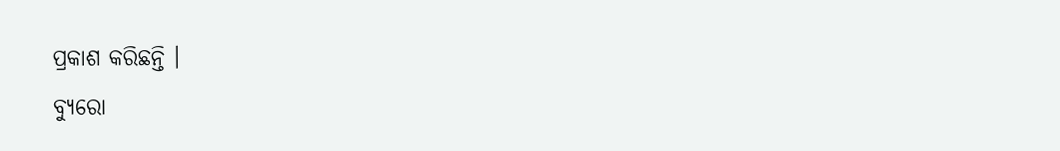ପ୍ରକାଶ କରିଛନ୍ତି ।
ବ୍ୟୁରୋ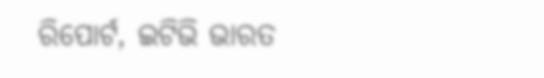ରିପୋର୍ଟ, ଇଟିଭି ଭାରତ